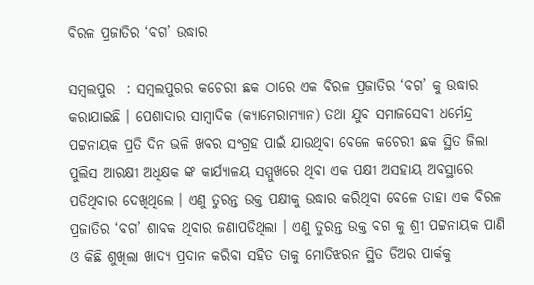ବିରଳ ପ୍ରଜାତିର ‘ବଗ’ ଉଦ୍ଧାର

ସମ୍ବଲପୁର  : ସମ୍ବଲପୁରର କଚେରୀ ଛକ ଠାରେ ଏକ ବିରଳ ପ୍ରଜାତିର ‘ବଗ’ କୁ ଉଦ୍ଧାର କରାଯାଇଛି । ପେଶାଦାର ସାମ୍ବାଦିକ (କ୍ୟାମେରାମ୍ୟାନ) ତଥା ଯୁବ ସମାଜସେବୀ ଧର୍ମେନ୍ଦ୍ର ପଟ୍ଟନାୟକ ପ୍ରତି ଦିନ ଭଳି ଖବର ସଂଗ୍ରହ ପାଇଁ ଯାଉଥିବା ବେଳେ କଚେରୀ ଛକ ସ୍ଥିତ ଜିଲା ପୁଲିସ ଆରକ୍ଷୀ ଅଧିକ୍ଷକ ଙ୍କ କାର୍ଯ୍ୟାଳୟ ସମ୍ମୁଖରେ ଥିବା ଏକ ପକ୍ଷୀ ଅସହାୟ ଅବସ୍ଥାରେ ପଡିଥିବାର ଦେଖିଥିଲେ । ଏଣୁ ତୁରନ୍ତ ଉକ୍ତ ପକ୍ଷୀକୁ ଉଦ୍ଧାର କରିଥିବା ବେଳେ ତାହା ଏକ ବିରଳ ପ୍ରଜାତିର ‘ବଗ’ ଶାବକ ଥିବାର ଜଣାପଡିଥିଲା । ଏଣୁ ତୁରନ୍ତ ଉକ୍ତ ବଗ କୁ ଶ୍ରୀ ପଟ୍ଟନାୟକ ପାଣି ଓ କିଛି ଶୁଖିଲା ଖାଦ୍ୟ ପ୍ରଦାନ କରିବା ସହିତ ତାକୁ ମୋତିଝରନ ସ୍ଥିତ ଡିଅର ପାର୍କକୁ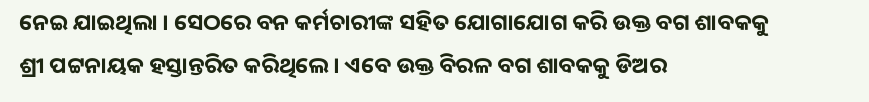ନେଇ ଯାଇଥିଲା । ସେଠରେ ବନ କର୍ମଚାରୀଙ୍କ ସହିତ ଯୋଗାଯୋଗ କରି ଉକ୍ତ ବଗ ଶାବକକୁ ଶ୍ରୀ ପଟ୍ଟନାୟକ ହସ୍ତାନ୍ତରିତ କରିଥିଲେ । ଏବେ ଉକ୍ତ ବିରଳ ବଗ ଶାବକକୁ ଡିଅର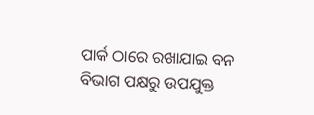ପାର୍କ ଠାରେ ରଖାଯାଇ ବନ ବିଭାଗ ପକ୍ଷରୁ ଉପଯୁକ୍ତ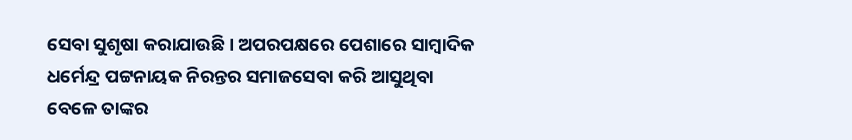ସେବା ସୁଶୃଷା କରାଯାଉଛି । ଅପରପକ୍ଷରେ ପେଶାରେ ସାମ୍ବାଦିକ ଧର୍ମେନ୍ଦ୍ର ପଟ୍ଟନାୟକ ନିରନ୍ତର ସମାଜସେବା କରି ଆସୁଥିବା ବେଳେ ତାଙ୍କର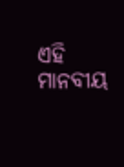ଏହି ମାନବୀୟ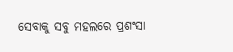ସେବାକୁ ସବୁ ମହଲରେ ପ୍ରଶଂସା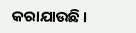କରାଯାଉଛି ।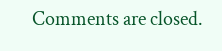Comments are closed.